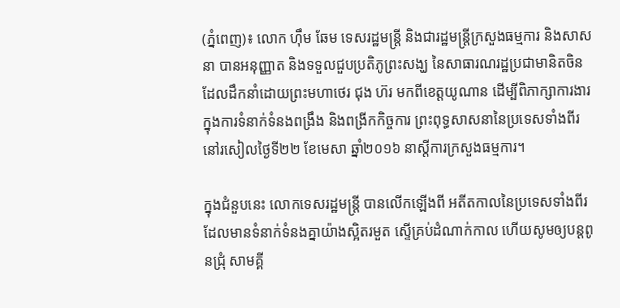(ភ្នំពេញ)៖ លោក ហ៊ឹម ឆែម ទេសរដ្ឋមន្ត្រី និងជារដ្ឋមន្ត្រីក្រសួងធម្មការ និងសាសនា បានអនុញ្ញាត និងទទួលជួបប្រតិភូព្រះសង្ឃ នៃសាធារណរដ្ឋប្រជាមានិតចិន ដែលដឹកនាំដោយព្រះមហាថេរ ជុង ហ៊រ មកពីខេត្តយូណាន ដើម្បីពិភាក្សាការងារក្នុងការទំនាក់ទំនងពង្រឹង និងពង្រីកកិច្ចការ ព្រះពុទ្ធសាសនានៃប្រទេសទាំងពីរ នៅរសៀលថ្ងៃទី២២ ខែមេសា ឆ្នាំ២០១៦ នាស្ដីការក្រសួងធម្មការ។

ក្នុងជំនួបនេះ លោកទេសរដ្ឋមន្ត្រី បានលើកឡើងពី អតីតកាលនៃប្រទេសទាំងពីរ ដែលមានទំនាក់ទំនងគ្នាយ៉ាងស្អិតរមួត ស្ទើគ្រប់ដំណាក់កាល ហើយសូមឲ្យបន្តពូនជ្រុំ សាមគ្គី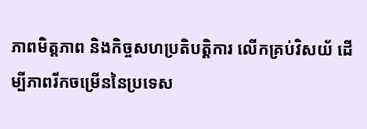ភាពមិត្តភាព និងកិច្ចសហប្រតិបត្តិការ លើកគ្រប់វិសយ័ ដើម្បីភាពរីកចម្រើននៃប្រទេស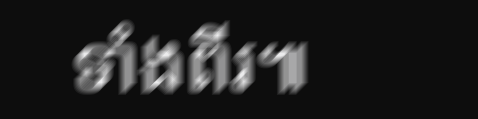ទាំងពីរ៕